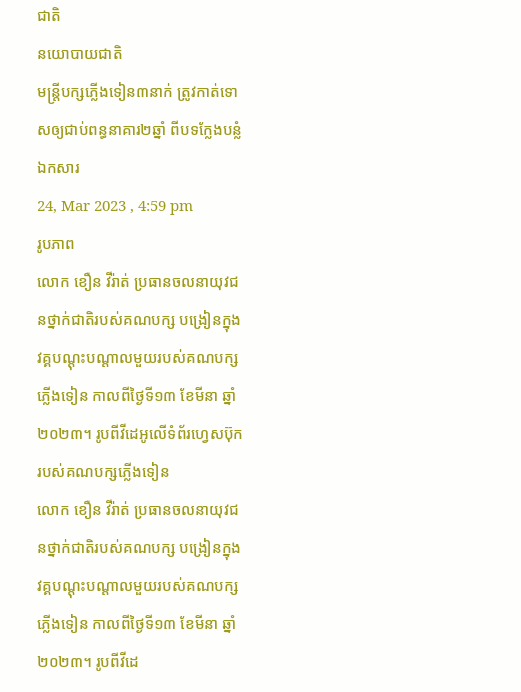ជាតិ
នយោបាយជាតិ
មន្រ្តីបក្សភ្លើងទៀន៣នាក់ ត្រូវកាត់ទោសឲ្យជាប់ពន្ធនាគារ២ឆ្នាំ ពីបទក្លែងបន្លំឯកសារ
24, Mar 2023 , 4:59 pm
រូបភាព
លោក ខឿន វីរ៉ាត់ ប្រធានចលនាយុវជនថ្នាក់ជាតិរបស់គណបក្ស បង្រៀនក្នុងវគ្គបណ្តុះបណ្តាលមួយរបស់គណបក្សភ្លើងទៀន កាលពីថ្ងៃទី១៣ ខែមីនា ឆ្នាំ២០២៣។ រូបពីវីដេអូលើទំព័រហ្វេសប៊ុករបស់គណបក្សភ្លើងទៀន
លោក ខឿន វីរ៉ាត់ ប្រធានចលនាយុវជនថ្នាក់ជាតិរបស់គណបក្ស បង្រៀនក្នុងវគ្គបណ្តុះបណ្តាលមួយរបស់គណបក្សភ្លើងទៀន កាលពីថ្ងៃទី១៣ ខែមីនា ឆ្នាំ២០២៣។ រូបពីវីដេ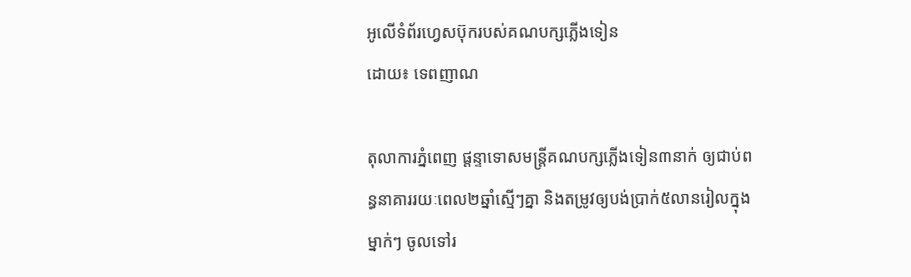អូលើទំព័រហ្វេសប៊ុករបស់គណបក្សភ្លើងទៀន
ដោយ៖ ទេពញាណ

តុលាការភ្នំពេញ ផ្តន្ទាទោសមន្រ្តីគណបក្សភ្លើងទៀន៣នាក់ ឲ្យជាប់ពន្ធនាគាររយៈពេល២ឆ្នាំស្មើៗគ្នា និងតម្រូវឲ្យបង់ប្រាក់៥លានរៀលក្នុងម្នាក់ៗ ចូលទៅរ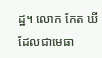ដ្ឋ។ លោក កែត ឃី ដែលជាមេធា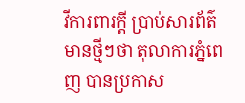វីការពារក្តី ប្រាប់សារព័ត៌មានថ្មីៗថា តុលាការភ្នំពេញ បានប្រកាស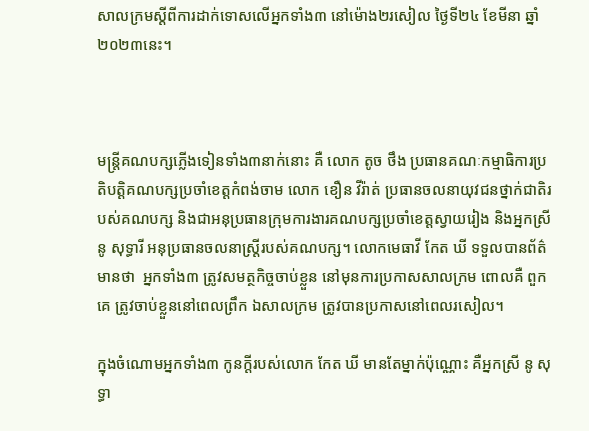សាលក្រមស្តីពីការដាក់ទោសលើអ្នកទាំង៣ នៅម៉ោង២រសៀល ថ្ងៃទី២៤ ខែមីនា ឆ្នាំ២០២៣នេះ។



មន្រ្តីគណបក្សភ្លើងទៀនទាំង៣នាក់នោះ គឺ លោក តូច ថឹង ប្រធានគណៈកម្មាធិការប្រតិបត្តិគណបក្សប្រចាំខេត្តកំពង់ចាម លោក ខឿន វីរ៉ាត់ ប្រធានចលនាយុវជនថ្នាក់ជាតិរបស់គណបក្ស និងជាអនុប្រធានក្រុមការងារគណបក្សប្រចាំខេត្តស្វាយរៀង និងអ្នកស្រី នូ សុទ្ធារី អនុប្រធានចលនាស្រ្តីរបស់គណបក្ស។ លោកមេធាវី កែត ឃី ទទួលបានព័ត៌មានថា  អ្នកទាំង៣ ត្រូវសមត្ថកិច្ចចាប់ខ្លួន នៅមុនការប្រកាសសាលក្រម ពោលគឺ ពួកគេ ត្រូវចាប់ខ្លួននៅពេលព្រឹក ឯសាលក្រម ត្រូវបានប្រកាសនៅពេលរសៀល។

ក្នុងចំណោមអ្នកទាំង៣ កូនក្តីរបស់លោក កែត ឃី មានតែម្នាក់ប៉ុណ្ណោះ គឺអ្នកស្រី នូ សុទ្ធា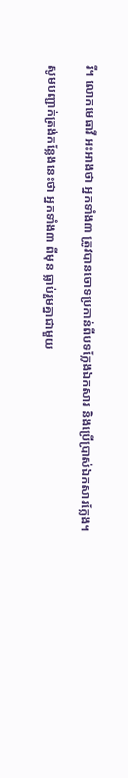រី។ លោកមេធាវី អះអាងថា អ្នកទាំង៣ ត្រូវបានចោទប្រកាន់ពីបទក្លែងឯកសារ និងប្រើប្រាស់ឯកសារក្លែង។

សូមបញ្ជាក់ត្រង់កន្លែងនេះថា អ្នកទាំង៣ ពីមុន ធ្លាប់រួមគ្នាជាមួយ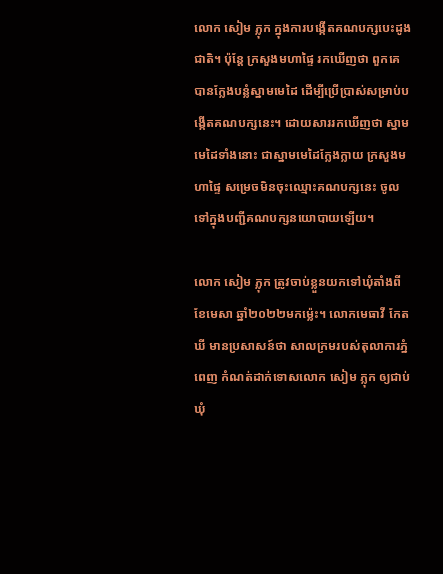លោក សៀម ភ្លុក ក្នុងការបង្កើតគណបក្សបេះដូងជាតិ។ ប៉ុន្តែ ក្រសួងមហាផ្ទៃ រកឃើញថា ពួកគេ បានក្លែងបន្លំស្នាមមេដៃ ដើម្បីប្រើប្រាស់សម្រាប់បង្កើតគណបក្សនេះ។ ដោយសាររកឃើញថា ស្នាមមេដៃទាំងនោះ ជាស្នាមមេដៃក្លែងក្លាយ ក្រសួងមហាផ្ទៃ សម្រេចមិនចុះឈ្មោះគណបក្សនេះ ចូលទៅក្នុងបញ្ជីគណបក្សនយោបាយឡើយ។

លោក សៀម ភ្លុក ត្រូវចាប់ខ្លួនយកទៅឃុំតាំងពីខែមេសា ឆ្នាំ២០២២មកម្ល៉េះ។ លោកមេធាវី កែត ឃី មានប្រសាសន៍ថា សាលក្រមរបស់តុលាការភ្នំពេញ កំណត់ដាក់ទោសលោក សៀម ភ្លុក ឲ្យជាប់ឃុំ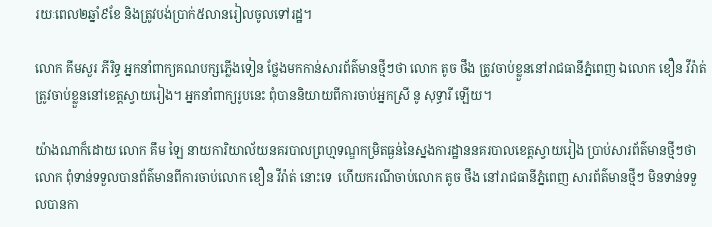រយៈពេល២ឆ្នាំ៩ខែ និងត្រូវបង់ប្រាក់៥លានរៀលចូលទៅរដ្ឋ។

លោក គីមសួរ ភីរិទ្ធ អ្នកនាំពាក្យគណបក្សភ្លើងទៀន ថ្លែងមកកាន់សារព័ត៌មានថ្មីៗថា លោក តូច ថឹង ត្រូវចាប់ខ្លួននៅរាជធានីភ្នំពេញ ឯលោក ខឿន វីរ៉ាត់ ត្រូវចាប់ខ្លួននៅខេត្តស្វាយរៀង។ អ្នកនាំពាក្យរូបនេះ ពុំបាននិយាយពីការចាប់អ្នកស្រី នូ សុទ្ធារី ឡើយ។

យ៉ាងណាក៏ដោយ លោក គឹម ឡៃ នាយការិយាល័យនគរបាលព្រហ្មទណ្ឌកម្រិតធ្ងន់នៃស្នងការដ្ឋាននគរបាលខេត្តស្វាយរៀង ប្រាប់សារព័ត៌មានថ្មីៗថា លោក ពុំទាន់ទទួលបានព័ត៌មានពីការចាប់លោក ខឿន វីរ៉ាត់ នោះទេ  ហើយករណីចាប់លោក តូច ថឹង នៅរាជធានីភ្នំពេញ សារព័ត៌មានថ្មីៗ មិនទាន់ទទួលបានកា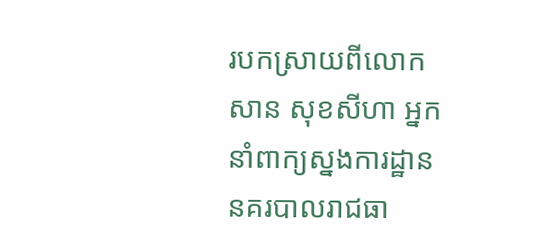របកស្រាយពីលោក សាន សុខសីហា អ្នកនាំពាក្យស្នងការដ្ឋាននគរបាលរាជធា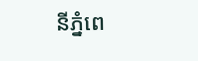នីភ្នំពេ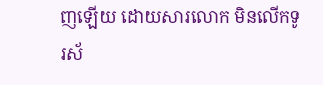ញឡើយ ដោយសារលោក មិនលើកទូរស័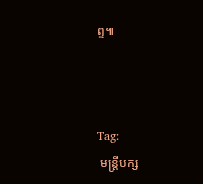ព្ទ៕



Tag:
 មន្រ្តីបក្ស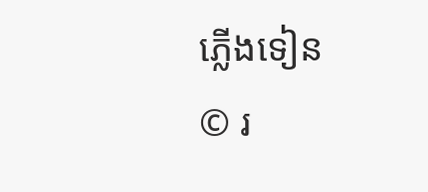ភ្លើងទៀន
© រ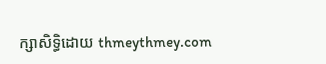ក្សាសិទ្ធិដោយ thmeythmey.com